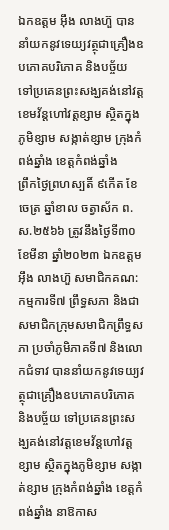ឯកឧត្តម អ៊ឹង លាងហ៊ួ បាននាំយកនូវទេយ្យវត្ថុជាគ្រឿងឧបភោគបរិភោគ និងបច្ច័យ ទៅប្រគេនព្រះសង្ឃគង់នៅវត្តខេមវ័ន្តហៅវត្តខ្សាម ស្ថិតក្នុងភូមិខ្សាម សង្កាត់ខ្សាម ក្រុងកំពង់ឆ្នាំង ខេត្តកំពង់ឆ្នាំង
ព្រឹកថ្ងៃព្រហស្បតិ៍ ៩កើត ខែចេត្រ ឆ្នាំខាល ចត្វាស័ក ព.ស.២៥៦៦ ត្រូវនឹងថ្ងៃទី៣០ ខែមីនា ឆ្នាំ២០២៣ ឯកឧត្តម អ៊ឹង លាងហ៊ួ សមាជិកគណ:កម្មការទី៧ ព្រឹទ្ធសភា និងជាសមាជិកក្រុមសមាជិកព្រឹទ្ធសភា ប្រចាំភូមិភាគទី៧ និងលោកជំទាវ បាននាំយកនូវទេយ្យវត្ថុជាគ្រឿងឧបភោគបរិភោគ និងបច្ច័យ ទៅប្រគេនព្រះសង្ឃគង់នៅវត្តខេមវ័ន្តហៅវត្តខ្សាម ស្ថិតក្នុងភូមិខ្សាម សង្កាត់ខ្សាម ក្រុងកំពង់ឆ្នាំង ខេត្តកំពង់ឆ្នាំង នាឱកាស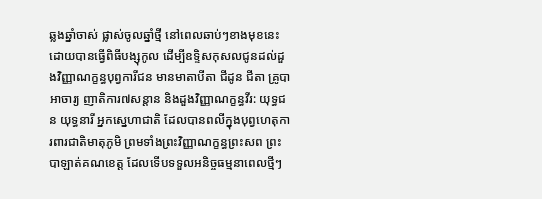ឆ្លងឆ្នាំចាស់ ផ្លាស់ចូលឆ្នាំថ្មី នៅពេលឆាប់ៗខាងមុខនេះ ដោយបានធ្វើពិធីបង្សុកូល ដើម្បីឧទ្ទិសកុសលជូនដល់ដួងវិញ្ញាណក្ខន្ធបុព្វការីជន មានមាតាបីតា ជីដូន ជីតា គ្រូបាអាចារ្យ ញាតិការ៧សន្ដាន និងដួងវិញ្ញាណក្ខន្ធវីរ: យុទ្ធជន យុទ្ធនារី អ្នកស្នេហាជាតិ ដែលបានពលីក្នុងបុព្វហេតុការពារជាតិមាតុភូមិ ព្រមទាំងព្រះវិញ្ញាណក្ខន្ធព្រះសព ព្រះបាឡាត់គណខេត្ត ដែលទើបទទួលអនិច្ចធម្មនាពេលថ្មីៗ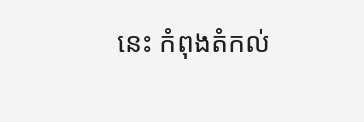នេះ កំពុងតំកល់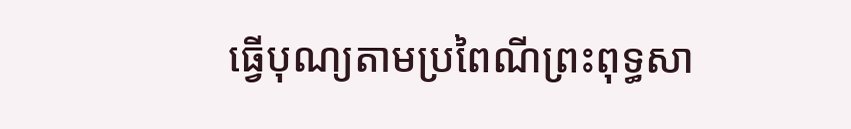ធ្វើបុណ្យតាមប្រពៃណីព្រះពុទ្ធសា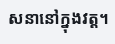សនានៅក្នុងវត្ត។